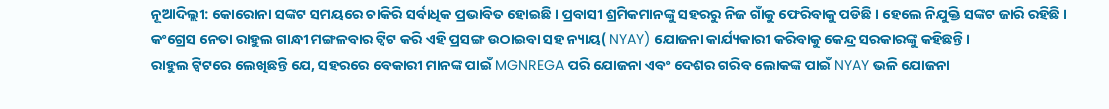ନୂଆଦିଲ୍ଲୀ: କୋରୋନା ସଙ୍କଟ ସମୟରେ ଚାକିରି ସର୍ବାଧିକ ପ୍ରଭାବିତ ହୋଇଛି । ପ୍ରବାସୀ ଶ୍ରମିକମାନଙ୍କୁ ସହରରୁ ନିଜ ଗାଁକୁ ଫେରିବାକୁ ପଡିଛି । ହେଲେ ନିଯୁକ୍ତି ସଙ୍କଟ ଜାରି ରହିଛି । କଂଗ୍ରେସ ନେତା ରାହୁଲ ଗାନ୍ଧୀ ମଙ୍ଗଳବାର ଟ୍ୱିଟ କରି ଏହି ପ୍ରସଙ୍ଗ ଉଠାଇବା ସହ ନ୍ୟାୟ( NYAY) ଯୋଜନା କାର୍ଯ୍ୟକାରୀ କରିବାକୁ କେନ୍ଦ୍ର ସରକାରଙ୍କୁ କହିଛନ୍ତି।
ରାହୁଲ ଟ୍ୱିଟରେ ଲେଖିଛନ୍ତି ଯେ, ସହରରେ ବେକାରୀ ମାନଙ୍କ ପାଇଁ MGNREGA ପରି ଯୋଜନା ଏବଂ ଦେଶର ଗରିବ ଲୋକଙ୍କ ପାଇଁ NYAY ଭଳି ଯୋଜନା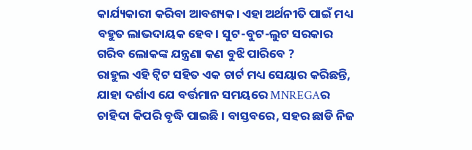କାର୍ଯ୍ୟକାରୀ କରିବା ଆବଶ୍ୟକ। ଏହା ଅର୍ଥନୀତି ପାଇଁ ମଧ୍ୟ ବହୁତ ଲାଭଦାୟକ ହେବ। ସୁଟ-ବୁଟ-ଲୁଟ ସରକାର ଗରିବ ଲୋକଙ୍କ ଯନ୍ତ୍ରଣା କଣ ବୁଝି ପାରିବେ ?
ରାହୁଲ ଏହି ଟ୍ବିଟ ସହିତ ଏକ ଚାର୍ଟ ମଧ୍ୟ ସେୟାର କରିଛନ୍ତି, ଯାହା ଦର୍ଶାଏ ଯେ ବର୍ତ୍ତମାନ ସମୟରେ MNREGAର ଚାହିଦା କିପରି ବୃଦ୍ଧି ପାଇଛି । ବାସ୍ତବରେ, ସହର ଛାଡି ନିଜ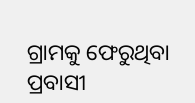ଗ୍ରାମକୁ ଫେରୁଥିବା ପ୍ରବାସୀ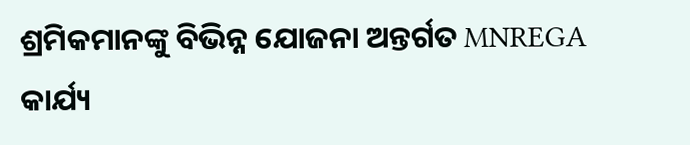ଶ୍ରମିକମାନଙ୍କୁ ବିଭିନ୍ନ ଯୋଜନା ଅନ୍ତର୍ଗତ MNREGA କାର୍ଯ୍ୟ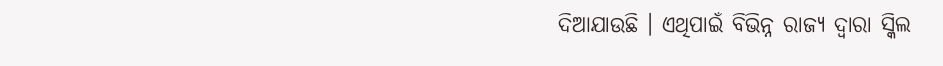ଦିଆଯାଉଛି । ଏଥିପାଇଁ ବିଭିନ୍ନ ରାଜ୍ୟ ଦ୍ୱାରା ସ୍କିଲ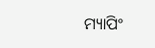ମ୍ୟାପିଂ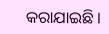କରାଯାଇଛି ।